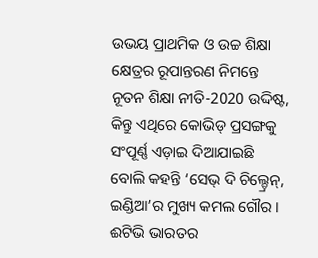ଉଭୟ ପ୍ରାଥମିକ ଓ ଉଚ୍ଚ ଶିକ୍ଷା କ୍ଷେତ୍ରର ରୂପାନ୍ତରଣ ନିମନ୍ତେ ନୂତନ ଶିକ୍ଷା ନୀତି-2020 ଉଦ୍ଦିଷ୍ଟ, କିନ୍ତୁ ଏଥିରେ କୋଭିଡ୍ ପ୍ରସଙ୍ଗକୁ ସଂପୂର୍ଣ୍ଣ ଏଡ଼ାଇ ଦିଆଯାଇଛି ବୋଲି କହନ୍ତି ‘ସେଭ୍ ଦି ଚିଲ୍ଡ୍ରେନ୍, ଇଣ୍ଡିଆ’ର ମୁଖ୍ୟ କମଲ ଗୌର ।
ଈଟିଭି ଭାରତର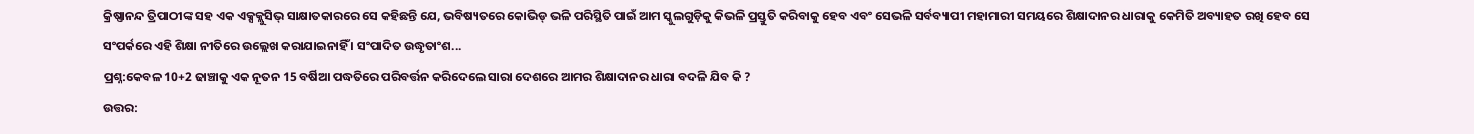କ୍ରିଷ୍ଣାନନ୍ଦ ତ୍ରିପାଠୀଙ୍କ ସହ ଏକ ଏକ୍ସକ୍ଲୁସିଭ୍ ସାକ୍ଷାତକାରରେ ସେ କହିଛନ୍ତି ଯେ, ଭବିଷ୍ୟତରେ କୋଭିଡ୍ ଭଳି ପରିସ୍ଥିତି ପାଇଁ ଆମ ସ୍କୁଲଗୁଡ଼ିକୁ କିଭଳି ପ୍ରସ୍ତୁତି କରିବାକୁ ହେବ ଏବଂ ସେଭଳି ସର୍ବବ୍ୟାପୀ ମହାମାରୀ ସମୟରେ ଶିକ୍ଷାଦାନର ଧାରାକୁ କେମିତି ଅବ୍ୟାହତ ରଖି ହେବ ସେ ସଂପର୍କରେ ଏହି ଶିକ୍ଷା ନୀତିରେ ଉଲ୍ଲେଖ କରାଯାଇନାହିଁ । ସଂପାଦିତ ଉଦ୍ଧୃତାଂଶ...
ପ୍ରଶ୍ନ:କେବଳ 10+2 ଢାଞ୍ଚାକୁ ଏକ ନୂତନ 15 ବର୍ଷିଆ ପଦ୍ଧତିରେ ପରିବର୍ତ୍ତନ କରିଦେଲେ ସାରା ଦେଶରେ ଆମର ଶିକ୍ଷାଦାନର ଧାରା ବଦଳି ଯିବ କି ?
ଉତ୍ତର: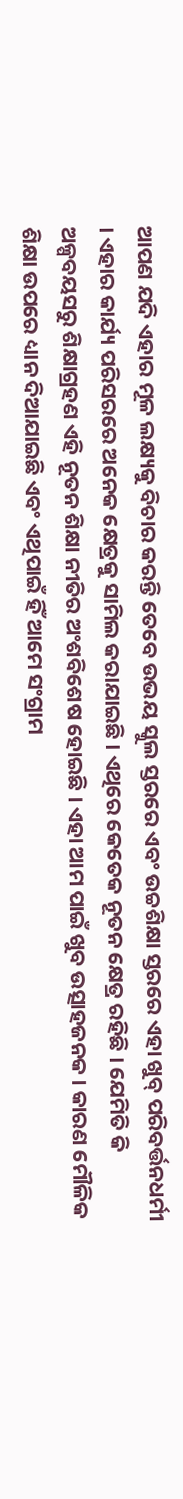ଆପଣ ଯଦି ଏହାର ମୂଳ ଲକ୍ଷ୍ୟକୁ ବିଚାର କରନ୍ତି ତେବେ ଉଭୟ ସ୍କୁଲ ସ୍ତରରେ ଏବଂ ଉଚ୍ଚଶିକ୍ଷା ସ୍ତରରେ ଏହା ଖୁବ୍ ପରିବର୍ତ୍ତନଧର୍ମୀ । ଏହାର କାର୍ଯ୍ୟ ପରିସରରେ ଅନେକ କ୍ଷେତ୍ରକୁ ସାମିଲ କରାଯାଇଛି । ଏଥିରେ କେତେକ ନୂତନ କ୍ଷେତ୍ର ରହିଛି । ଯେମିତି କି ଅଳ୍ପବୟସରୁ ଶିକ୍ଷାଗ୍ରହଣ ଏହି ନୂତନ ଶିକ୍ଷା ନୀତିର ଅଂଶବିଶେଷ ହୋଇଛି । ଏହା ଆମ ପାଇଁ ଖୁବ ଉତ୍ସାହଜନକ । କାରଣ ମୌଳିକ ଶିକ୍ଷା ଉପରେ ଧ୍ୟାନ ଦିଆଯାଇଛି ଏବଂ ଏଥିପାଇଁ ହିଁ ଆମେ ସଂଗ୍ରାମ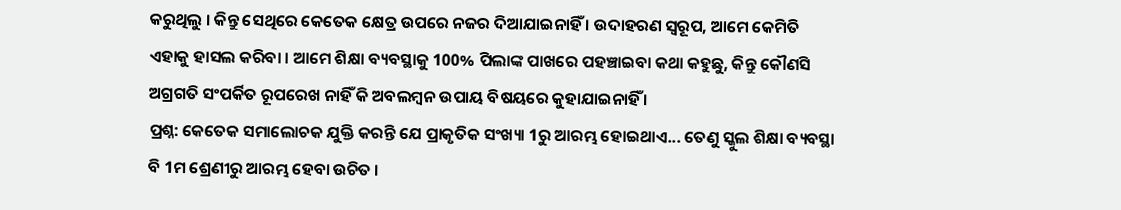କରୁଥିଲୁ । କିନ୍ତୁ ସେଥିରେ କେତେକ କ୍ଷେତ୍ର ଉପରେ ନଜର ଦିଆଯାଇନାହିଁ । ଉଦାହରଣ ସ୍ବରୂପ, ଆମେ କେମିତି ଏହାକୁ ହାସଲ କରିବା । ଆମେ ଶିକ୍ଷା ବ୍ୟବସ୍ଥାକୁ 100% ପିଲାଙ୍କ ପାଖରେ ପହଞ୍ଚାଇବା କଥା କହୁଛୁ, କିନ୍ତୁ କୌଣସି ଅଗ୍ରଗତି ସଂପର୍କିତ ରୂପରେଖ ନାହିଁ କି ଅବଲମ୍ବନ ଉପାୟ ବିଷୟରେ କୁହାଯାଇନାହିଁ ।
ପ୍ରଶ୍ନ: କେତେକ ସମାଲୋଚକ ଯୁକ୍ତି କରନ୍ତି ଯେ ପ୍ରାକୃତିକ ସଂଖ୍ୟା 1ରୁ ଆରମ୍ଭ ହୋଇଥାଏ... ତେଣୁ ସ୍କୁଲ ଶିକ୍ଷା ବ୍ୟବସ୍ଥା ବି 1ମ ଶ୍ରେଣୀରୁ ଆରମ୍ଭ ହେବା ଉଚିତ ।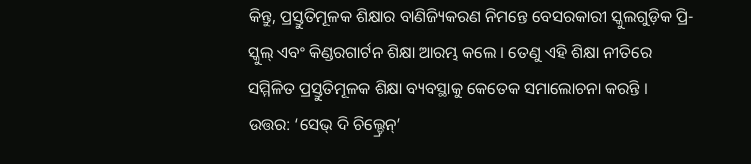କିନ୍ତୁ, ପ୍ରସ୍ତୁତିମୂଳକ ଶିକ୍ଷାର ବାଣିଜ୍ୟିକରଣ ନିମନ୍ତେ ବେସରକାରୀ ସ୍କୁଲଗୁଡ଼ିକ ପ୍ରି-ସ୍କୁଲ୍ ଏବଂ କିଣ୍ଡରଗାର୍ଟନ ଶିକ୍ଷା ଆରମ୍ଭ କଲେ । ତେଣୁ ଏହି ଶିକ୍ଷା ନୀତିରେ ସମ୍ମିଳିତ ପ୍ରସ୍ତୁତିମୂଳକ ଶିକ୍ଷା ବ୍ୟବସ୍ଥାକୁ କେତେକ ସମାଲୋଚନା କରନ୍ତି ।
ଉତ୍ତର: ‘ସେଭ୍ ଦି ଚିଲ୍ଡ୍ରେନ୍’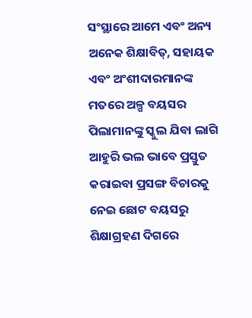ସଂସ୍ଥାରେ ଆମେ ଏବଂ ଅନ୍ୟ ଅନେକ ଶିକ୍ଷାବିତ୍, ସହାୟକ ଏବଂ ଅଂଶୀଦାରମାନଙ୍କ ମତରେ ଅଳ୍ପ ବୟସର ପିଲାମାନଙ୍କୁ ସ୍କୁଲ ଯିବା ଲାଗି ଆହୁରି ଭଲ ଭାବେ ପ୍ରସ୍ତୁତ କରାଇବା ପ୍ରସଙ୍ଗ ବିଚାରକୁ ନେଇ ଛୋଟ ବୟସରୁ ଶିକ୍ଷାଗ୍ରହଣ ଦିଗରେ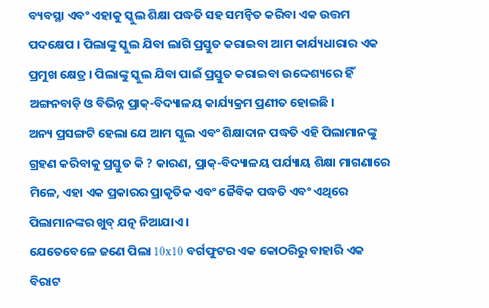ବ୍ୟବସ୍ଥା ଏବଂ ଏହାକୁ ସ୍କୁଲ ଶିକ୍ଷା ପଦ୍ଧତି ସହ ସମନ୍ବିତ କରିବା ଏକ ଉତ୍ତମ ପଦକ୍ଷେପ । ପିଲାଙ୍କୁ ସ୍କୁଲ ଯିବା ଲାଗି ପ୍ରସ୍ତୁତ କରାଇବା ଆମ କାର୍ଯ୍ୟଧାରାର ଏକ ପ୍ରମୁଖ କ୍ଷେତ୍ର । ପିଲାଙ୍କୁ ସ୍କୁଲ ଯିବା ପାଇଁ ପ୍ରସ୍ତୁତ କରାଇବା ଉଦ୍ଦେଶ୍ୟରେ ହିଁ ଅଙ୍ଗନବାଡ଼ି ଓ ବିଭିନ୍ନ ପ୍ରାକ୍-ବିଦ୍ୟାଳୟ କାର୍ଯ୍ୟକ୍ରମ ପ୍ରଣୀତ ହୋଇଛି ।
ଅନ୍ୟ ପ୍ରସଙ୍ଗଟି ହେଲା ଯେ ଆମ ସ୍କୁଲ ଏବଂ ଶିକ୍ଷାଦାନ ପଦ୍ଧତି ଏହି ପିଲାମାନଙ୍କୁ ଗ୍ରହଣ କରିବାକୁ ପ୍ରସ୍ତୁତ କି ? କାରଣ, ପ୍ରାକ୍-ବିଦ୍ୟାଳୟ ପର୍ଯ୍ୟାୟ ଶିକ୍ଷା ମାଗଣାରେ ମିଳେ, ଏହା ଏକ ପ୍ରକାରର ପ୍ରାକୃତିକ ଏବଂ ଜୈବିକ ପଦ୍ଧତି ଏବଂ ଏଥିରେ ପିଲାମାନଙ୍କର ଖୁବ୍ ଯତ୍ନ ନିଆଯାଏ ।
ଯେତେବେଳେ ଜଣେ ପିଲା 10x10 ବର୍ଗଫୁଟର ଏକ କୋଠରିରୁ ବାହାରି ଏକ ବିରାଟ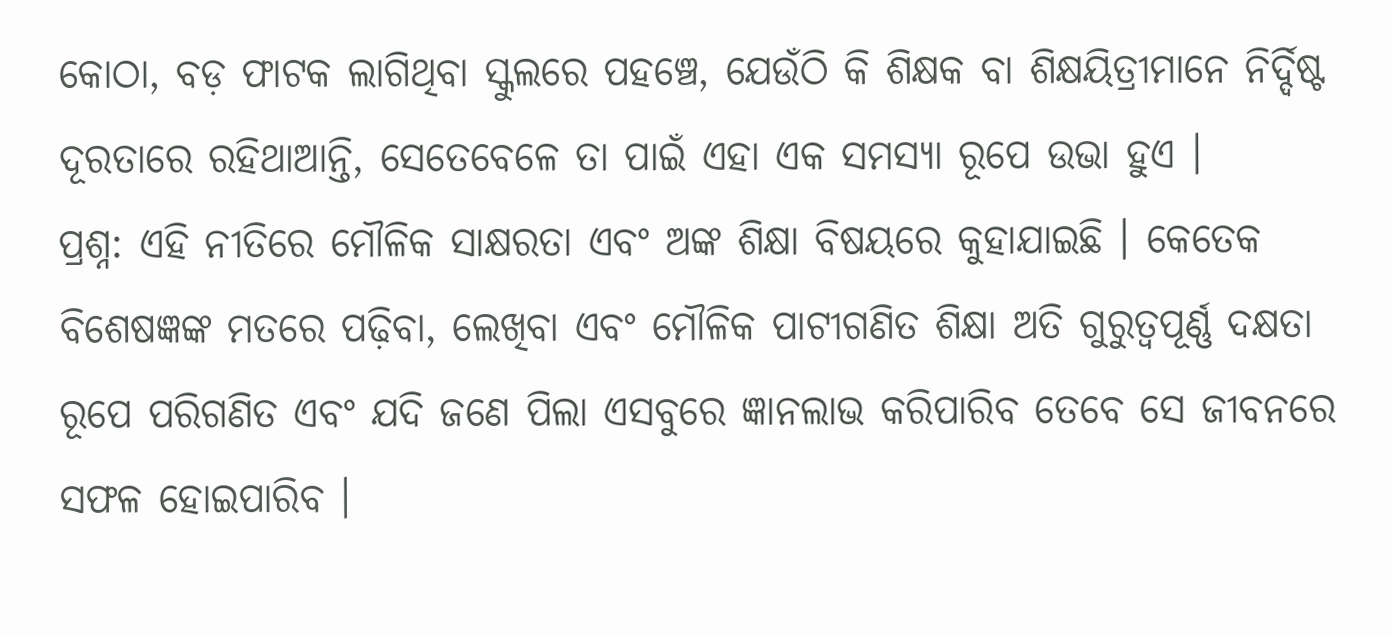କୋଠା, ବଡ଼ ଫାଟକ ଲାଗିଥିବା ସ୍କୁଲରେ ପହଞ୍ଚେ, ଯେଉଁଠି କି ଶିକ୍ଷକ ବା ଶିକ୍ଷୟିତ୍ରୀମାନେ ନିର୍ଦ୍ଦିଷ୍ଟ ଦୂରତାରେ ରହିଥାଆନ୍ତି, ସେତେବେଳେ ତା ପାଇଁ ଏହା ଏକ ସମସ୍ୟା ରୂପେ ଉଭା ହୁଏ ।
ପ୍ରଶ୍ନ: ଏହି ନୀତିରେ ମୌଳିକ ସାକ୍ଷରତା ଏବଂ ଅଙ୍କ ଶିକ୍ଷା ବିଷୟରେ କୁହାଯାଇଛି । କେତେକ ବିଶେଷଜ୍ଞଙ୍କ ମତରେ ପଢ଼ିବା, ଲେଖିବା ଏବଂ ମୌଳିକ ପାଟୀଗଣିତ ଶିକ୍ଷା ଅତି ଗୁରୁତ୍ବପୂର୍ଣ୍ଣ ଦକ୍ଷତା ରୂପେ ପରିଗଣିତ ଏବଂ ଯଦି ଜଣେ ପିଲା ଏସବୁରେ ଜ୍ଞାନଲାଭ କରିପାରିବ ତେବେ ସେ ଜୀବନରେ ସଫଳ ହୋଇପାରିବ ।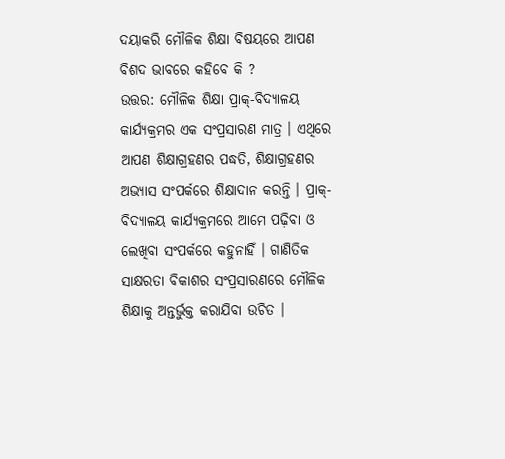ଦୟାକରି ମୌଳିକ ଶିକ୍ଷା ବିଷୟରେ ଆପଣ ବିଶଦ ଭାବରେ କହିବେ କି ?
ଉତ୍ତର: ମୌଳିକ ଶିକ୍ଷା ପ୍ରାକ୍-ବିଦ୍ୟାଳୟ କାର୍ଯ୍ୟକ୍ରମର ଏକ ସଂପ୍ରସାରଣ ମାତ୍ର । ଏଥିରେ ଆପଣ ଶିକ୍ଷାଗ୍ରହଣର ପଦ୍ଧତି, ଶିକ୍ଷାଗ୍ରହଣର ଅଭ୍ୟାସ ସଂପର୍କରେ ଶିକ୍ଷାଦାନ କରନ୍ତି । ପ୍ରାକ୍-ବିଦ୍ୟାଳୟ କାର୍ଯ୍ୟକ୍ରମରେ ଆମେ ପଢ଼ିବା ଓ ଲେଖିବା ସଂପର୍କରେ କହୁନାହିଁ । ଗାଣିତିକ ସାକ୍ଷରତା ବିକାଶର ସଂପ୍ରସାରଣରେ ମୌଳିକ ଶିକ୍ଷାକୁ ଅନ୍ତର୍ଭୁକ୍ତ କରାଯିବା ଉଚିତ ।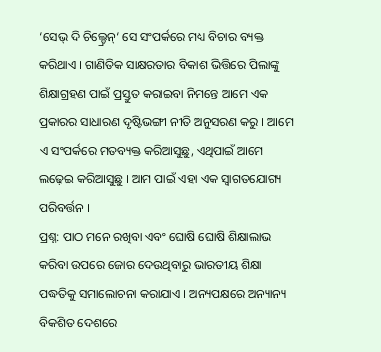‘ସେଭ୍ ଦି ଚିଲ୍ଡ୍ରେନ୍‘ ସେ ସଂପର୍କରେ ମଧ୍ୟ ବିଚାର ବ୍ୟକ୍ତ କରିଥାଏ । ଗାଣିତିକ ସାକ୍ଷରତାର ବିକାଶ ଭିତ୍ତିରେ ପିଲାଙ୍କୁ ଶିକ୍ଷାଗ୍ରହଣ ପାଇଁ ପ୍ରସ୍ତୁତ କରାଇବା ନିମନ୍ତେ ଆମେ ଏକ ପ୍ରକାରର ସାଧାରଣ ଦୃଷ୍ଟିଭଙ୍ଗୀ ନୀତି ଅନୁସରଣ କରୁ । ଆମେ ଏ ସଂପର୍କରେ ମତବ୍ୟକ୍ତ କରିଆସୁଛୁ, ଏଥିପାଇଁ ଆମେ ଲଢ଼େଇ କରିଆସୁଛୁ । ଆମ ପାଇଁ ଏହା ଏକ ସ୍ବାଗତଯୋଗ୍ୟ ପରିବର୍ତ୍ତନ ।
ପ୍ରଶ୍ନ: ପାଠ ମନେ ରଖିବା ଏବଂ ଘୋଷି ଘୋଷି ଶିକ୍ଷାଲାଭ କରିବା ଉପରେ ଜୋର ଦେଉଥିବାରୁ ଭାରତୀୟ ଶିକ୍ଷା ପଦ୍ଧତିକୁ ସମାଲୋଚନା କରାଯାଏ । ଅନ୍ୟପକ୍ଷରେ ଅନ୍ୟାନ୍ୟ ବିକଶିତ ଦେଶରେ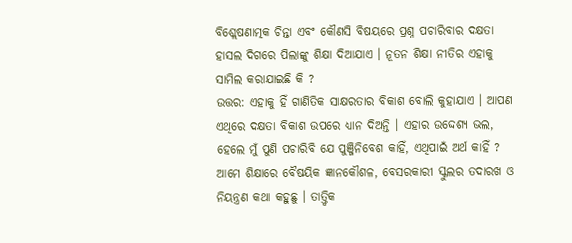ବିଶ୍ଲେଷଣାତ୍ମକ ଚିନ୍ତା ଏବଂ କୌଣସି ବିଷୟରେ ପ୍ରଶ୍ନ ପଚାରିବାର ଦକ୍ଷତା ହାସଲ ଦିଗରେ ପିଲାଙ୍କୁ ଶିକ୍ଷା ଦିଆଯାଏ । ନୂତନ ଶିକ୍ଷା ନୀତିର ଏହାକୁ ସାମିଲ କରାଯାଇଛି କି ?
ଉତ୍ତର: ଏହାକୁ ହିଁ ଗାଣିତିକ ସାକ୍ଷରତାର ବିକାଶ ବୋଲି କୁହାଯାଏ । ଆପଣ ଏଥିରେ ଦକ୍ଷତା ବିକାଶ ଉପରେ ଧ୍ୟାନ ଦିଅନ୍ତି । ଏହାର ଉଦ୍ଦେଶ୍ୟ ଭଲ, ହେଲେ ମୁଁ ପୁଣି ପଚାରିବି ଯେ ପୁଞ୍ଜିନିବେଶ କାହିଁ, ଏଥିପାଇଁ ଅର୍ଥ କାହିଁ ? ଆମେ ଶିକ୍ଷାରେ ବୈଷୟିକ ଜ୍ଞାନକୌଶଳ, ବେସରକାରୀ ସ୍କୁଲର ତଦାରଖ ଓ ନିୟନ୍ତ୍ରଣ କଥା କହୁଛୁ । ତାତ୍ତ୍ବିକ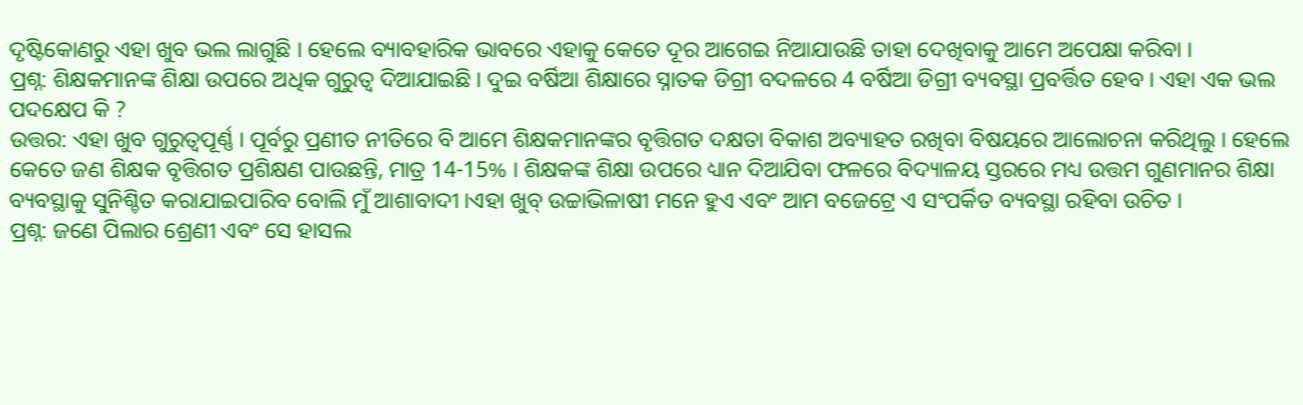ଦୃଷ୍ଟିକୋଣରୁ ଏହା ଖୁବ ଭଲ ଲାଗୁଛି । ହେଲେ ବ୍ୟାବହାରିକ ଭାବରେ ଏହାକୁ କେତେ ଦୂର ଆଗେଇ ନିଆଯାଉଛି ତାହା ଦେଖିବାକୁ ଆମେ ଅପେକ୍ଷା କରିବା ।
ପ୍ରଶ୍ନ: ଶିକ୍ଷକମାନଙ୍କ ଶିକ୍ଷା ଉପରେ ଅଧିକ ଗୁରୁତ୍ବ ଦିଆଯାଇଛି । ଦୁଇ ବର୍ଷିଆ ଶିକ୍ଷାରେ ସ୍ନାତକ ଡିଗ୍ରୀ ବଦଳରେ 4 ବର୍ଷିଆ ଡିଗ୍ରୀ ବ୍ୟବସ୍ଥା ପ୍ରବର୍ତ୍ତିତ ହେବ । ଏହା ଏକ ଭଲ ପଦକ୍ଷେପ କି ?
ଉତ୍ତର: ଏହା ଖୁବ ଗୁରୁତ୍ବପୂର୍ଣ୍ଣ । ପୂର୍ବରୁ ପ୍ରଣୀତ ନୀତିରେ ବି ଆମେ ଶିକ୍ଷକମାନଙ୍କର ବୃତ୍ତିଗତ ଦକ୍ଷତା ବିକାଶ ଅବ୍ୟାହତ ରଖିବା ବିଷୟରେ ଆଲୋଚନା କରିଥିଲୁ । ହେଲେ କେତେ ଜଣ ଶିକ୍ଷକ ବୃତ୍ତିଗତ ପ୍ରଶିକ୍ଷଣ ପାଉଛନ୍ତି, ମାତ୍ର 14-15% । ଶିକ୍ଷକଙ୍କ ଶିକ୍ଷା ଉପରେ ଧ୍ୟାନ ଦିଆଯିବା ଫଳରେ ବିଦ୍ୟାଳୟ ସ୍ତରରେ ମଧ୍ୟ ଉତ୍ତମ ଗୁଣମାନର ଶିକ୍ଷା ବ୍ୟବସ୍ଥାକୁ ସୁନିଶ୍ଚିତ କରାଯାଇପାରିବ ବୋଲି ମୁଁ ଆଶାବାଦୀ ।ଏହା ଖୁବ୍ ଉଚ୍ଚାଭିଳାଷୀ ମନେ ହୁଏ ଏବଂ ଆମ ବଜେଟ୍ରେ ଏ ସଂପର୍କିତ ବ୍ୟବସ୍ଥା ରହିବା ଉଚିତ ।
ପ୍ରଶ୍ନ: ଜଣେ ପିଲାର ଶ୍ରେଣୀ ଏବଂ ସେ ହାସଲ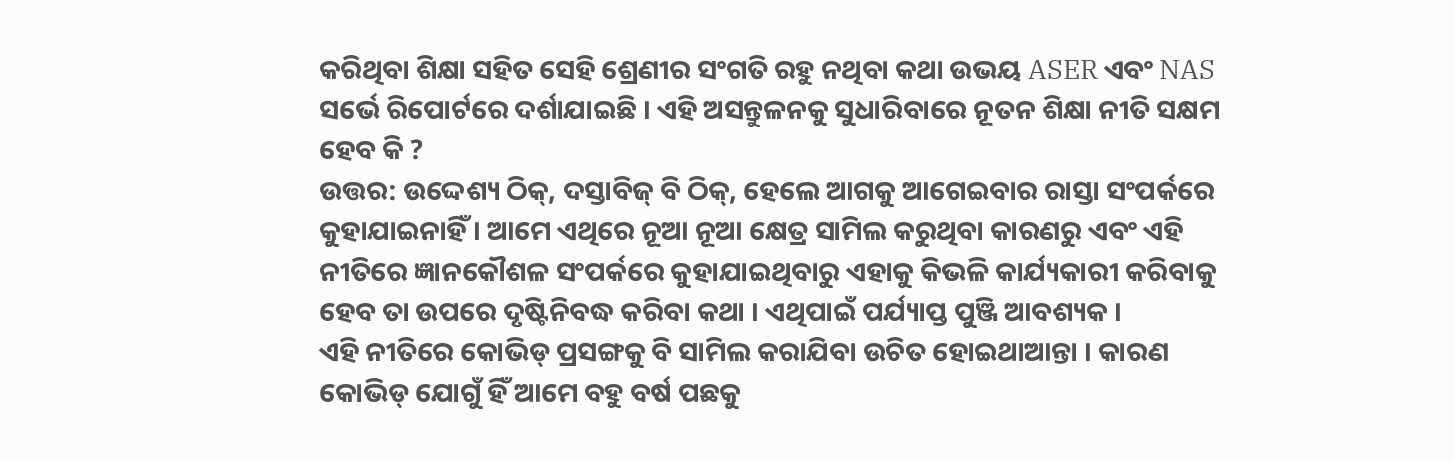କରିଥିବା ଶିକ୍ଷା ସହିତ ସେହି ଶ୍ରେଣୀର ସଂଗତି ରହୁ ନଥିବା କଥା ଉଭୟ ASER ଏବଂ NAS ସର୍ଭେ ରିପୋର୍ଟରେ ଦର୍ଶାଯାଇଛି । ଏହି ଅସନ୍ତୁଳନକୁ ସୁଧାରିବାରେ ନୂତନ ଶିକ୍ଷା ନୀତି ସକ୍ଷମ ହେବ କି ?
ଉତ୍ତର: ଉଦ୍ଦେଶ୍ୟ ଠିକ୍, ଦସ୍ତାବିଜ୍ ବି ଠିକ୍, ହେଲେ ଆଗକୁ ଆଗେଇବାର ରାସ୍ତା ସଂପର୍କରେ କୁହାଯାଇନାହିଁ । ଆମେ ଏଥିରେ ନୂଆ ନୂଆ କ୍ଷେତ୍ର ସାମିଲ କରୁଥିବା କାରଣରୁ ଏବଂ ଏହି ନୀତିରେ ଜ୍ଞାନକୌଶଳ ସଂପର୍କରେ କୁହାଯାଇଥିବାରୁ ଏହାକୁ କିଭଳି କାର୍ଯ୍ୟକାରୀ କରିବାକୁ ହେବ ତା ଉପରେ ଦୃଷ୍ଟିନିବଦ୍ଧ କରିବା କଥା । ଏଥିପାଇଁ ପର୍ଯ୍ୟାପ୍ତ ପୁଞ୍ଜି ଆବଶ୍ୟକ ।
ଏହି ନୀତିରେ କୋଭିଡ୍ ପ୍ରସଙ୍ଗକୁ ବି ସାମିଲ କରାଯିବା ଉଚିତ ହୋଇଥାଆନ୍ତା । କାରଣ କୋଭିଡ୍ ଯୋଗୁଁ ହିଁ ଆମେ ବହୁ ବର୍ଷ ପଛକୁ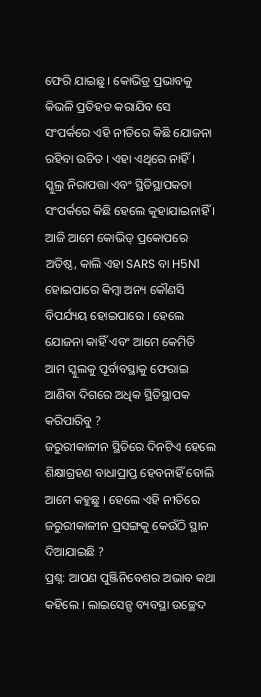ଫେରି ଯାଇଛୁ । କୋଭିଡ୍ର ପ୍ରଭାବକୁ କିଭଳି ପ୍ରତିହତ କରାଯିବ ସେ ସଂପର୍କରେ ଏହି ନୀତିରେ କିଛି ଯୋଜନା ରହିବା ଉଚିତ । ଏହା ଏଥିରେ ନାହିଁ ।
ସ୍କୁଲ୍ର ନିରାପତ୍ତା ଏବଂ ସ୍ଥିତିସ୍ଥାପକତା ସଂପର୍କରେ କିଛି ହେଲେ କୁହାଯାଇନାହିଁ । ଆଜି ଆମେ କୋଭିଡ୍ ପ୍ରକୋପରେ ଅତିଷ୍ଠ, କାଲି ଏହା SARS ବା H5N1 ହୋଇପାରେ କିମ୍ବା ଅନ୍ୟ କୌଣସି ବିପର୍ଯ୍ୟୟ ହୋଇପାରେ । ହେଲେ ଯୋଜନା କାହିଁ ଏବଂ ଆମେ କେମିତି ଆମ ସ୍କୁଲକୁ ପୂର୍ବାବସ୍ଥାକୁ ଫେରାଇ ଆଣିବା ଦିଗରେ ଅଧିକ ସ୍ଥିତିସ୍ଥାପକ କରିପାରିବୁ ?
ଜରୁରୀକାଳୀନ ସ୍ଥିତିରେ ଦିନଟିଏ ହେଲେ ଶିକ୍ଷାଗ୍ରହଣ ବାଧାପ୍ରାପ୍ତ ହେବନାହିଁ ବୋଲି ଆମେ କହୁଛୁ । ହେଲେ ଏହି ନୀତିରେ ଜରୁରୀକାଳୀନ ପ୍ରସଙ୍ଗକୁ କେଉଁଠି ସ୍ଥାନ ଦିଆଯାଇଛି ?
ପ୍ରଶ୍ନ: ଆପଣ ପୁଞ୍ଜିନିବେଶର ଅଭାବ କଥା କହିଲେ । ଲାଇସେନ୍ସ ବ୍ୟବସ୍ଥା ଉଚ୍ଛେଦ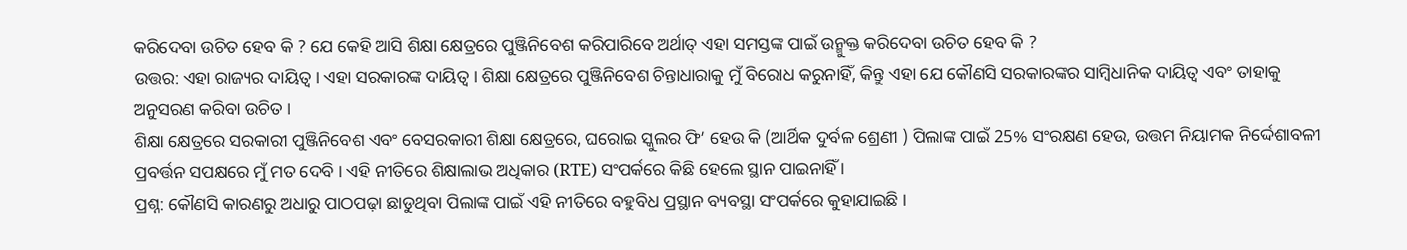କରିଦେବା ଉଚିତ ହେବ କି ? ଯେ କେହି ଆସି ଶିକ୍ଷା କ୍ଷେତ୍ରରେ ପୁଞ୍ଜିନିବେଶ କରିପାରିବେ ଅର୍ଥାତ୍ ଏହା ସମସ୍ତଙ୍କ ପାଇଁ ଉନ୍ମୁକ୍ତ କରିଦେବା ଉଚିତ ହେବ କି ?
ଉତ୍ତର: ଏହା ରାଜ୍ୟର ଦାୟିତ୍ବ । ଏହା ସରକାରଙ୍କ ଦାୟିତ୍ବ । ଶିକ୍ଷା କ୍ଷେତ୍ରରେ ପୁଞ୍ଜିନିବେଶ ଚିନ୍ତାଧାରାକୁ ମୁଁ ବିରୋଧ କରୁନାହିଁ, କିନ୍ତୁ ଏହା ଯେ କୌଣସି ସରକାରଙ୍କର ସାମ୍ବିଧାନିକ ଦାୟିତ୍ବ ଏବଂ ତାହାକୁ ଅନୁସରଣ କରିବା ଉଚିତ ।
ଶିକ୍ଷା କ୍ଷେତ୍ରରେ ସରକାରୀ ପୁଞ୍ଜିନିବେଶ ଏବଂ ବେସରକାରୀ ଶିକ୍ଷା କ୍ଷେତ୍ରରେ, ଘରୋଇ ସ୍କୁଲର ଫି’ ହେଉ କି (ଆର୍ଥିକ ଦୁର୍ବଳ ଶ୍ରେଣୀ ) ପିଲାଙ୍କ ପାଇଁ 25% ସଂରକ୍ଷଣ ହେଉ, ଉତ୍ତମ ନିୟାମକ ନିର୍ଦ୍ଦେଶାବଳୀ ପ୍ରବର୍ତ୍ତନ ସପକ୍ଷରେ ମୁଁ ମତ ଦେବି । ଏହି ନୀତିରେ ଶିକ୍ଷାଲାଭ ଅଧିକାର (RTE) ସଂପର୍କରେ କିଛି ହେଲେ ସ୍ଥାନ ପାଇନାହିଁ ।
ପ୍ରଶ୍ନ: କୌଣସି କାରଣରୁ ଅଧାରୁ ପାଠପଢ଼ା ଛାଡୁଥିବା ପିଲାଙ୍କ ପାଇଁ ଏହି ନୀତିରେ ବହୁବିଧ ପ୍ରସ୍ଥାନ ବ୍ୟବସ୍ଥା ସଂପର୍କରେ କୁହାଯାଇଛି ।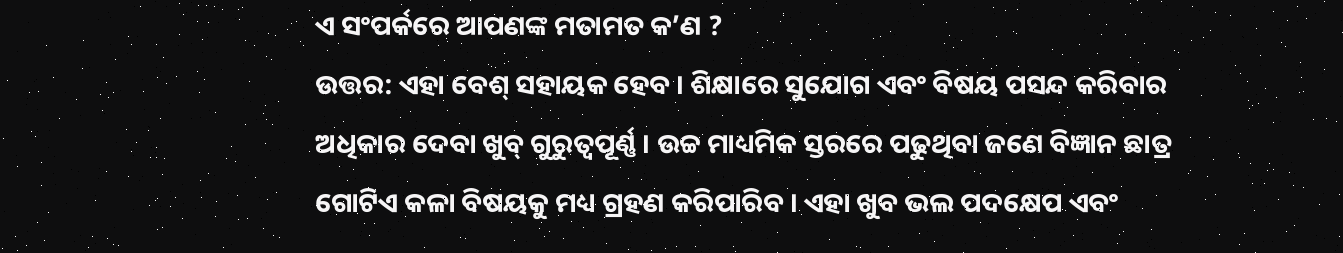ଏ ସଂପର୍କରେ ଆପଣଙ୍କ ମତାମତ କ’ଣ ?
ଉତ୍ତର: ଏହା ବେଶ୍ ସହାୟକ ହେବ । ଶିକ୍ଷାରେ ସୁଯୋଗ ଏବଂ ବିଷୟ ପସନ୍ଦ କରିବାର ଅଧିକାର ଦେବା ଖୁବ୍ ଗୁରୁତ୍ବପୂର୍ଣ୍ଣ । ଉଚ୍ଚ ମାଧ୍ୟମିକ ସ୍ତରରେ ପଢୁଥିବା ଜଣେ ବିଜ୍ଞାନ ଛାତ୍ର ଗୋଟିଏ କଳା ବିଷୟକୁ ମଧ୍ୟ ଗ୍ରହଣ କରିପାରିବ । ଏହା ଖୁବ ଭଲ ପଦକ୍ଷେପ ଏବଂ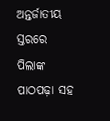ଅନ୍ତର୍ଜାତୀୟ ସ୍ତରରେ ପିଲାଙ୍କ ପାଠପଢ଼ା ସହ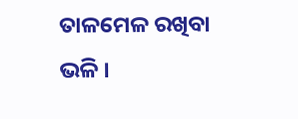ତାଳମେଳ ରଖିବା ଭଳି ।